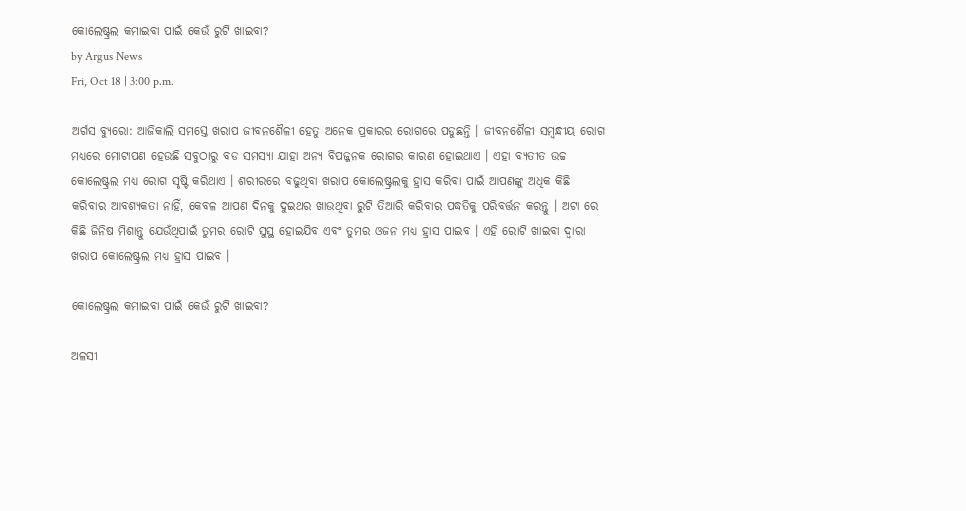କୋଲେଷ୍ଟ୍ରଲ କମାଇବା ପାଇଁ କେଉଁ ରୁଟି ଖାଇବା?
by Argus News
Fri, Oct 18 | 3:00 p.m.

ଅର୍ଗସ ବ୍ୟୁରୋ: ଆଜିକାଲି ସମସ୍ତେ ଖରାପ ଜୀବନଶୈଳୀ ହେତୁ ଅନେକ ପ୍ରକାରର ରୋଗରେ ପଡୁଛନ୍ତି । ଜୀବନଶୈଳୀ ସମ୍ବନ୍ଧୀୟ ରୋଗ ମଧ୍ୟରେ ମୋଟାପଣ ହେଉଛି ସବୁଠାରୁ ବଡ ସମସ୍ୟା ଯାହା ଅନ୍ୟ ବିପଜ୍ଜନକ ରୋଗର କାରଣ ହୋଇଥାଏ । ଏହା ବ୍ୟତୀତ ଉଚ୍ଚ କୋଲେଷ୍ଟ୍ରଲ ମଧ୍ୟ ରୋଗ ସୃଷ୍ଟି କରିଥାଏ । ଶରୀରରେ ବଢୁଥିବା ଖରାପ କୋଲେଷ୍ଟ୍ରଲକୁ ହ୍ରାସ କରିବା ପାଇଁ ଆପଣଙ୍କୁ ଅଧିକ କିଛି କରିବାର ଆବଶ୍ୟକତା ନାହିଁ, କେବଳ ଆପଣ ଦିନକୁ ଦୁଇଥର ଖାଉଥିବା ରୁଟି ତିଆରି କରିବାର ପଦ୍ଧତିକୁ ପରିବର୍ତ୍ତନ କରନ୍ତୁ । ଅଟା ରେ କିଛି ଜିନିଷ ମିଶାନ୍ତୁ ଯେଉଁଥିପାଇଁ ତୁମର ରୋଟି ସୁସ୍ଥ ହୋଇଯିବ ଏବଂ ତୁମର ଓଜନ ମଧ୍ୟ ହ୍ରାସ ପାଇବ । ଏହି ରୋଟି ଖାଇବା ଦ୍ୱାରା ଖରାପ କୋଲେଷ୍ଟ୍ରଲ ମଧ୍ୟ ହ୍ରାସ ପାଇବ ।

କୋଲେଷ୍ଟ୍ରଲ କମାଇବା ପାଇଁ କେଉଁ ରୁଟି ଖାଇବା?

ଅଳସୀ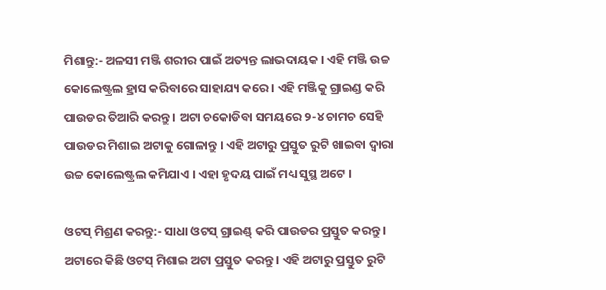ମିଶାନ୍ତୁ:- ଅଳସୀ ମଞ୍ଜି ଶରୀର ପାଇଁ ଅତ୍ୟନ୍ତ ଲାଭଦାୟକ । ଏହି ମଞ୍ଜି ଉଚ୍ଚ କୋଲେଷ୍ଟ୍ରଲ ହ୍ରାସ କରିବାରେ ସାହାଯ୍ୟ କରେ । ଏହି ମଞ୍ଜିକୁ ଗ୍ରାଇଣ୍ଡ କରି ପାଉଡର ତିଆରି କରନ୍ତୁ । ଅଟା ଚକୋଡିବା ସମୟରେ ୨-୪ ଚାମଚ ସେହି ପାଉଡର ମିଶାଇ ଅଟାକୁ ଗୋଳାନ୍ତୁ । ଏହି ଅଟାରୁ ପ୍ରସ୍ତୁତ ରୁଟି ଖାଇବା ଦ୍ଵାରା ଉଚ୍ଚ କୋଲେଷ୍ଟ୍ରଲ କମିଯାଏ । ଏହା ହୃଦୟ ପାଇଁ ମଧ୍ୟ ସୁସ୍ଥ ଅଟେ ।

ଓଟସ୍ ମିଶ୍ରଣ କରନ୍ତୁ:- ସାଧା ଓଟସ୍ ଗ୍ରାଇଣ୍ଡ୍ କରି ପାଉଡର ପ୍ରସ୍ତୁତ କରନ୍ତୁ । ଅଟାରେ କିଛି ଓଟସ୍ ମିଶାଇ ଅଟା ପ୍ରସ୍ତୁତ କରନ୍ତୁ । ଏହି ଅଟାରୁ ପ୍ରସ୍ତୁତ ରୁଟି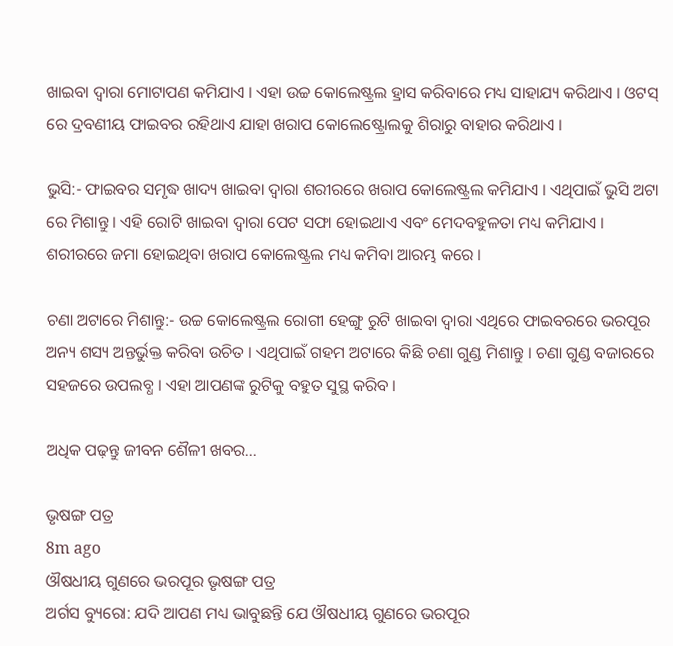ଖାଇବା ଦ୍ୱାରା ମୋଟାପଣ କମିଯାଏ । ଏହା ଉଚ୍ଚ କୋଲେଷ୍ଟ୍ରଲ ହ୍ରାସ କରିବାରେ ମଧ୍ୟ ସାହାଯ୍ୟ କରିଥାଏ । ଓଟସ୍ ରେ ଦ୍ରବଣୀୟ ଫାଇବର ରହିଥାଏ ଯାହା ଖରାପ କୋଲେଷ୍ଟ୍ରୋଲକୁ ଶିରାରୁ ବାହାର କରିଥାଏ ।

ଭୁସି:- ଫାଇବର ସମୃଦ୍ଧ ଖାଦ୍ୟ ଖାଇବା ଦ୍ୱାରା ଶରୀରରେ ଖରାପ କୋଲେଷ୍ଟ୍ରଲ କମିଯାଏ । ଏଥିପାଇଁ ଭୁସି ଅଟା ରେ ମିଶାନ୍ତୁ । ଏହି ରୋଟି ଖାଇବା ଦ୍ୱାରା ପେଟ ସଫା ହୋଇଥାଏ ଏବଂ ମେଦବହୁଳତା ମଧ୍ୟ କମିଯାଏ । ଶରୀରରେ ଜମା ହୋଇଥିବା ଖରାପ କୋଲେଷ୍ଟ୍ରଲ ମଧ୍ୟ କମିବା ଆରମ୍ଭ କରେ ।

ଚଣା ଅଟାରେ ମିଶାନ୍ତୁ:- ଉଚ୍ଚ କୋଲେଷ୍ଟ୍ରଲ ରୋଗୀ ହେଙ୍ଗୁ ରୁଟି ଖାଇବା ଦ୍ଵାରା ଏଥିରେ ଫାଇବରରେ ଭରପୂର ଅନ୍ୟ ଶସ୍ୟ ଅନ୍ତର୍ଭୁକ୍ତ କରିବା ଉଚିତ । ଏଥିପାଇଁ ଗହମ ଅଟାରେ କିଛି ଚଣା ଗୁଣ୍ଡ ମିଶାନ୍ତୁ । ଚଣା ଗୁଣ୍ଡ ବଜାରରେ ସହଜରେ ଉପଲବ୍ଧ । ଏହା ଆପଣଙ୍କ ରୁଟିକୁ ବହୁତ ସୁସ୍ଥ କରିବ ।

ଅଧିକ ପଢ଼ନ୍ତୁ ଜୀବନ ଶୈଳୀ ଖବର...

ଭୃଷଙ୍ଗ ପତ୍ର
8m ago
ଔଷଧୀୟ ଗୁଣରେ ଭରପୂର ଭୃଷଙ୍ଗ ପତ୍ର
ଅର୍ଗସ ବ୍ୟୁରୋ: ଯଦି ଆପଣ ମଧ୍ୟ ଭାବୁଛନ୍ତି ଯେ ଔଷଧୀୟ ଗୁଣରେ ଭରପୂର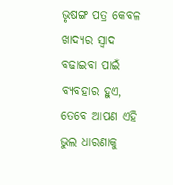ଭୃଷଙ୍ଗ ପତ୍ର କେବଳ ଖାଦ୍ୟର ସ୍ୱାଦ ବଢାଇବା ପାଇଁ ବ୍ୟବହାର ହୁଏ, ତେବେ ଆପଣ ଏହି ଭୁଲ ଧାରଣାକୁ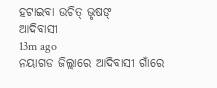ହଟାଇବା ଉଚିତ୍ ଭୃଷଙ୍
ଆଦିବାସୀ
13m ago
ନୟାଗଡ ଜିଲ୍ଲାରେ ଆଦିବାସୀ ଗାଁରେ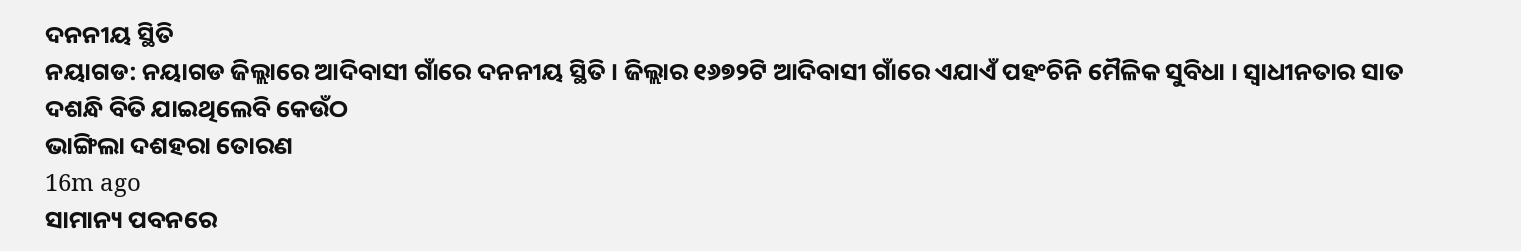ଦନନୀୟ ସ୍ଥିତି
ନୟାଗଡ: ନୟାଗଡ ଜିଲ୍ଲାରେ ଆଦିବାସୀ ଗାଁରେ ଦନନୀୟ ସ୍ଥିତି । ଜିଲ୍ଲାର ୧୬୭୨ଟି ଆଦିବାସୀ ଗାଁରେ ଏଯାଏଁ ପହଂଚିନି ମୈଳିକ ସୁବିଧା । ସ୍ୱାଧୀନତାର ସାତ ଦଶନ୍ଧି ବିତି ଯାଇଥିଲେବି କେଉଁଠ
ଭାଙ୍ଗିଲା ଦଶହରା ତୋରଣ
16m ago
ସାମାନ୍ୟ ପବନରେ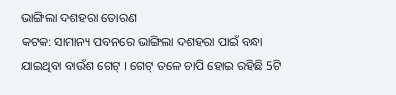ଭାଙ୍ଗିଲା ଦଶହରା ତୋରଣ
କଟକ: ସାମାନ୍ୟ ପବନରେ ଭାଙ୍ଗିଲା ଦଶହରା ପାଇଁ ବନ୍ଧା ଯାଇଥିବା ବାଉଁଶ ଗେଟ୍ । ଗେଟ୍ ତଳେ ଚାପି ହୋଇ ରହିଛି 5ଟି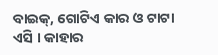ବାଇକ୍, ଗୋଟିଏ କାର ଓ ଟାଟା ଏସି । କାହାର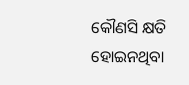କୌଣସି କ୍ଷତି ହୋଇନଥିବା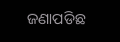ଜଣାପଡିଛ